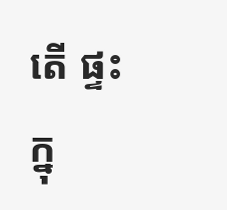តើ ផ្ទះ ក្នុ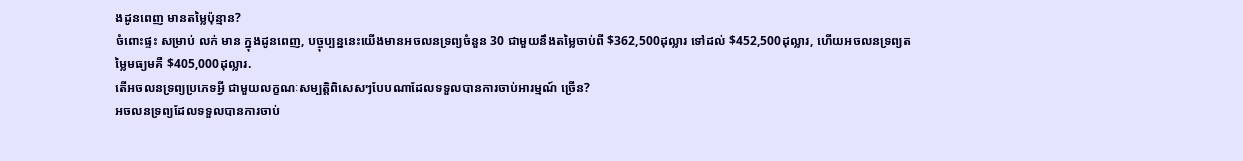ងដូនពេញ មានតម្លៃប៉ុន្មាន?
ចំពោះផ្ទះ សម្រាប់ លក់ មាន ក្នុងដូនពេញ, បច្ចុប្បន្ននេះយើងមានអចលនទ្រព្យចំនួន 30 ជាមួយនឹងតម្លៃចាប់ពី $362,500ដុល្លារ ទៅដល់ $452,500ដុល្លារ, ហើយអចលនទ្រព្យតម្លៃមធ្យមគឺ $405,000ដុល្លារ.
តើអចលនទ្រព្យប្រភេទអ្វី ជាមួយលក្ខណៈសម្បត្តិពិសេសៗបែបណាដែលទទួលបានការចាប់អារម្មណ៍ ច្រើន?
អចលនទ្រព្យដែលទទួលបានការចាប់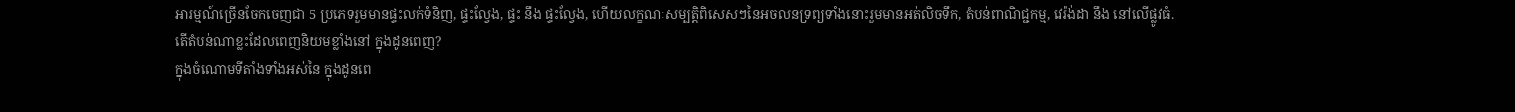អារម្មណ៍ច្រើនចែកចេញជា 5 ប្រភេទរួមមានផ្ទះលក់ទំនិញ, ផ្ទះល្វែង, ផ្ទះ នឹង ផ្ទះល្វែង, ហើយលក្ខណៈសម្បត្តិពិសេសៗនៃអចលនទ្រព្យទាំងនោះរួមមានអត់លិចទឹក, តំបន់ពាណិជ្ជកម្ម, វេរ៉ង់ដា នឹង នៅលើផ្លូវធំ.
តើតំបន់ណាខ្លះដែលពេញនិយមខ្លាំងនៅ ក្នុងដូនពេញ?
ក្នុងចំណោមទីតាំងទាំងអស់នៃ ក្នុងដូនពេ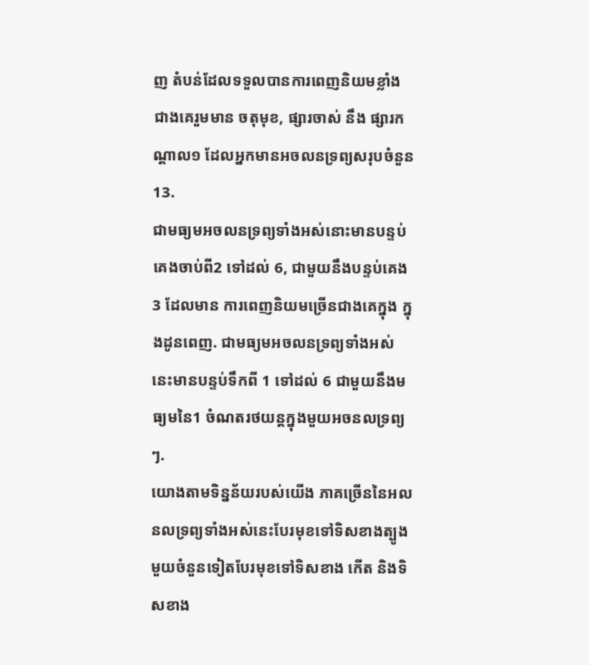ញ តំបន់ដែលទទួលបានការពេញនិយមខ្លាំង ជាងគេរួមមាន ចតុមុខ, ផ្សារចាស់ នឹង ផ្សារកណ្តាល១ ដែលអ្នកមានអចលនទ្រព្យសរុបចំនួន 13.
ជាមធ្យមអចលនទ្រព្យទាំងអស់នោះមានបន្ទប់គេងចាប់ពី2 ទៅដល់ 6, ជាមួយនឹងបន្ទប់គេង 3 ដែលមាន ការពេញនិយមច្រើនជាងគេក្នុង ក្នុងដូនពេញ. ជាមធ្យមអចលនទ្រព្យទាំងអស់នេះមានបន្ទប់ទឹកពី 1 ទៅដល់ 6 ជាមួយនឹងមធ្យមនៃ1 ចំណតរថយន្តក្នុងមួយអចនលទ្រព្យៗ.
យោងតាមទិន្នន័យរបស់យើង ភាគច្រើននៃអលនលទ្រព្យទាំងអស់នេះបែរមុខទៅទិសខាងត្បូង មួយចំនួនទៀតបែរមុខទៅទិសខាង កើត និងទិសខាង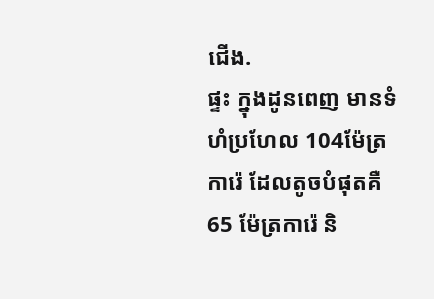ជើង.
ផ្ទះ ក្នុងដូនពេញ មានទំហំប្រហែល 104ម៉ែត្រការ៉េ ដែលតូចបំផុតគឺ 65 ម៉ែត្រការ៉េ និ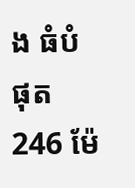ង ធំបំផុត 246 ម៉ែ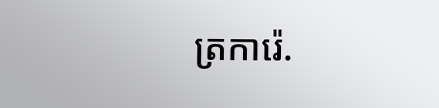ត្រការ៉េ.